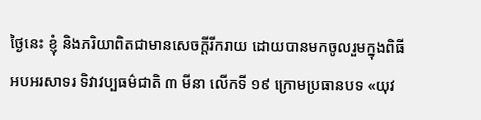ថ្ងៃនេះ ខ្ញុំ និងភរិយាពិតជាមានសេចក្តីរីករាយ ដោយបានមកចូលរួមក្នុងពិធីអបអរសាទរ ទិវាវប្បធម៌ជាតិ ៣ មីនា លើកទី ១៩ ក្រោមប្រធានបទ «យុវ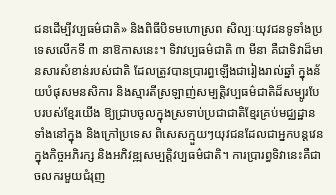ជនដើម្បីវប្បធម៌ជាតិ» និងពិធីបិទមហោស្រព សិល្បៈយុវជនទូទាំងប្រទេសលើកទី ៣ នាឱកាសនេះ។ ទិវាវប្បធម៌ជាតិ ៣ មីនា គឺជាទិវាដ៏មានសារសំខាន់របស់ជាតិ ដែលត្រូវបានប្រារព្ធឡើងជារៀងរាល់ឆ្នាំ ក្នុងន័យបំផុសមនសិការ និងស្មារតីស្រឡាញ់សម្បត្តិវប្បធម៌ជាតិដ៏សម្បូរបែបរបស់ខ្មែរយើង ឱ្យជ្រាបចូលក្នុងស្រទាប់ប្រជាជាតិខែ្មរគ្រប់មជ្ឈដ្ឋាន ទាំងនៅក្នុង និងក្រៅប្រទេស ពិសេសក្មួយៗយុវជនដែលជាអ្នកបន្តវេនក្នុងកិច្ចអភិរក្ស និងអភិវឌ្ឍសម្បត្តិវប្បធម៌ជាតិ។ ការប្រារព្ធទិវានេះគឺជា ចលករមួយជំរុញ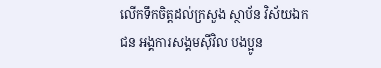លើកទឹកចិត្តដល់ក្រសួង ស្ថាប័ន វិស័យឯកជន អង្គការសង្គមស៊ីវិល បងប្អូន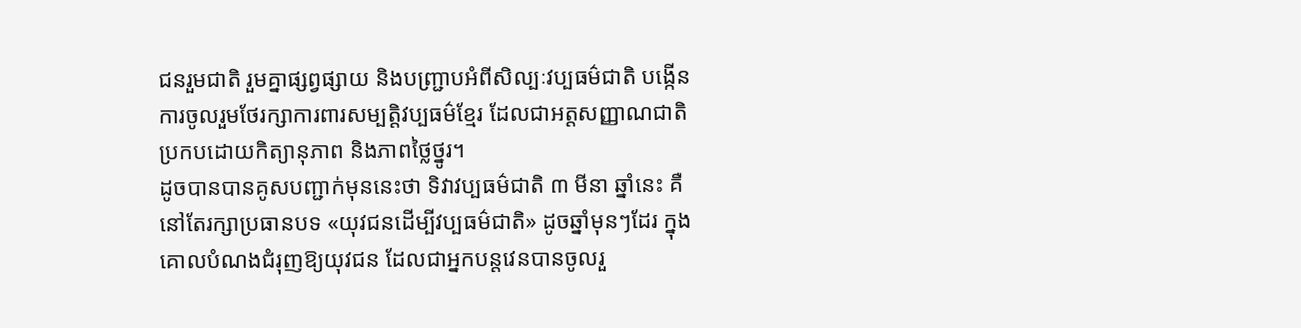ជនរួមជាតិ រួមគ្នាផ្សព្វផ្សាយ និងបញ្ជ្រាបអំពីសិល្បៈវប្បធម៌ជាតិ បង្កើនការចូលរួមថែរក្សាការពារសម្បត្តិវប្បធម៌ខ្មែរ ដែលជាអត្តសញ្ញាណជាតិប្រកបដោយកិត្យានុភាព និងភាពថ្លៃថ្នូរ។
ដូចបានបានគូសបញ្ជាក់មុននេះថា ទិវាវប្បធម៌ជាតិ ៣ មីនា ឆ្នាំនេះ គឺនៅតែរក្សាប្រធានបទ «យុវជនដើម្បីវប្បធម៌ជាតិ» ដូចឆ្នាំមុនៗដែរ ក្នុងគោលបំណងជំរុញឱ្យយុវជន ដែលជាអ្នកបន្តវេនបានចូលរួ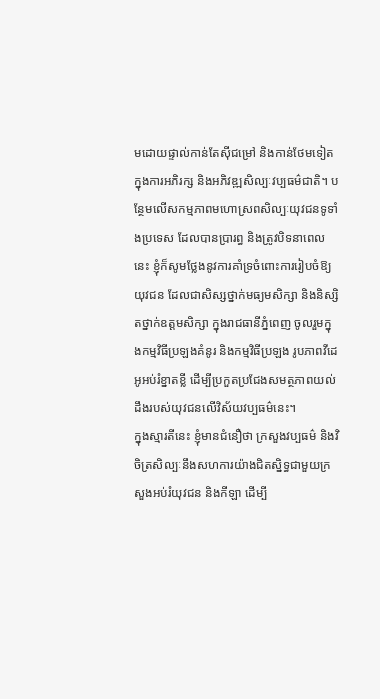មដោយផ្ទាល់កាន់តែស៊ីជម្រៅ និងកាន់ថែមទៀត ក្នុងការអភិរក្ស និងអភិវឌ្ឍសិល្បៈវប្បធម៌ជាតិ។ បនែ្ថមលើសកម្មភាពមហោស្រពសិល្បៈយុវជនទូទាំងប្រទេស ដែលបានប្រារព្ធ និងត្រូវបិទនាពេលនេះ ខ្ញុំក៏សូមថ្លែងនូវការគាំទ្រចំពោះការរៀបចំឱ្យយុវជន ដែលជាសិស្សថ្នាក់មធ្យមសិក្សា និងនិស្សិតថ្នាក់ឧត្តមសិក្សា ក្នុងរាជធានីភ្នំពេញ ចូលរួមក្នុងកម្មវិធីប្រឡងគំនូរ និងកម្មវិធីប្រឡង រូបភាពវីដេអូអប់រំខ្នាតខ្លី ដើម្បីប្រកួតប្រជែងសមត្ថភាពយល់ដឹងរបស់យុវជនលើវិស័យវប្បធម៌នេះ។
ក្នុងស្មារតីនេះ ខ្ញុំមានជំនឿថា ក្រសួងវប្បធម៌ និងវិចិត្រសិល្បៈនឹងសហការយ៉ាងជិតស្និទ្ធជាមួយក្រសួងអប់រំយុវជន និងកីឡា ដើម្បី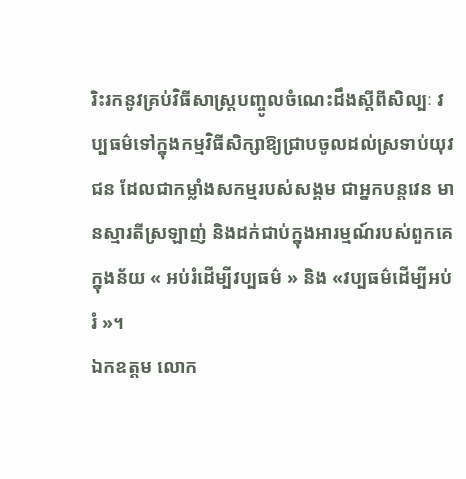រិះរកនូវគ្រប់វិធីសាស្ត្របញ្ចូលចំណេះដឹងស្តីពីសិល្បៈ វប្បធម៌ទៅក្នុងកម្មវិធីសិក្សាឱ្យជ្រាបចូលដល់ស្រទាប់យុវជន ដែលជាកម្លាំងសកម្មរបស់សង្គម ជាអ្នកបន្តវេន មានស្មារតីស្រឡាញ់ និងដក់ជាប់ក្នុងឤរម្មណ៍របស់ពួកគេ ក្នុងន័យ « អប់រំដើម្បីវប្បធម៌ » និង «វប្បធម៌ដើម្បីអប់រំ »។
ឯកឧត្តម លោក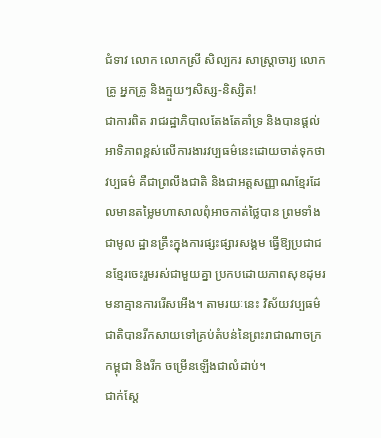ជំទាវ លោក លោកស្រី សិល្បករ សាស្ត្រាចារ្យ លោកគ្រូ អ្នកគ្រូ និងក្មួយៗសិស្ស-និស្សិត!
ជាការពិត រាជរដ្ឋាភិបាលតែងតែគាំទ្រ និងបានផ្តល់ឤទិភាពខ្ពស់លើការងារវប្បធម៌នេះដោយចាត់ទុកថាវប្បធម៌ គឺជាព្រលឹងជាតិ និងជាអត្តសញ្ញាណខ្មែរដែលមានតម្លៃមហាសាលពុំឤចកាត់ថ្លៃបាន ព្រមទាំងជាមូល ដ្ឋានគ្រឹះក្នុងការផ្សះផ្សារសង្គម ធ្វើឱ្យប្រជាជនខ្មែរចេះរួមរស់ជាមួយគ្នា ប្រកបដោយភាពសុខដុមរមនាគ្មានការរើសអើង។ តាមរយៈនេះ វិស័យវប្បធម៌ជាតិបានរីកសាយទៅគ្រប់តំបន់នៃព្រះរាជាណាចក្រកម្ពុជា និងរីក ចម្រើនឡើងជាលំដាប់។
ជាក់ស្តែ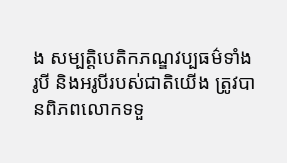ង សម្បត្តិបេតិកភណ្ឌវប្បធម៌ទាំងរូបី និងអរូបីរបស់ជាតិយើង ត្រូវបានពិភពលោកទទួ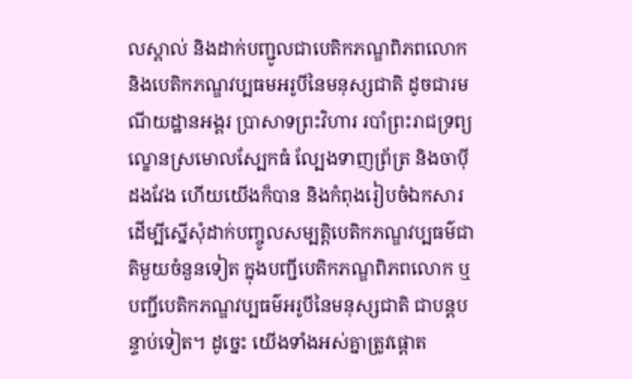លស្គាល់ និងដាក់បញ្ជូលជាបេតិកភណ្ឌពិភពលោក និងបេតិកភណ្ឌវប្បធមអរូបីនៃមនុស្សជាតិ ដូចជារមណីយដ្ឋានអង្គរ ប្រាសាទព្រះវិហារ របាំព្រះរាជទ្រព្យ ល្ខោនស្រមោលស្បែកធំ ល្បែងទាញព្រ័ត្រ និងចាប៉ីដងវែង ហើយយើងក៏បាន និងកំពុងរៀបចំឯកសារ ដើម្បីស្នើសុំដាក់បញ្ចូលសម្បត្តិបេតិកភណ្ឌវប្បធម៌ជាតិមួយចំនួនទៀត ក្នុងបញ្ជីបេតិកភណ្ឌពិភពលោក ឬបញ្ជីបេតិកភណ្ឌវប្បធម៌អរូបីនៃមនុស្សជាតិ ជាបន្តបន្ទាប់ទៀត។ ដូច្នេះ យើងទាំងអស់គ្នាត្រូវផ្តោត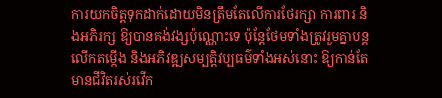ការយកចិត្តទុកដាក់ដោយមិនត្រឹមតែលើការថែរក្សា ការពារ និងអភិរក្ស ឱ្យបានគង់វង្សប៉ុណ្ណោះទេ ប៉ុន្តែថែមទាំងត្រូវរួមគ្នាបន្តលើកតម្កើង និងអភិវឌ្ឍសម្បត្តិវប្បធម៌ទាំងអស់នោះ ឱ្យកាន់តែមានជីវិតរស់រវើក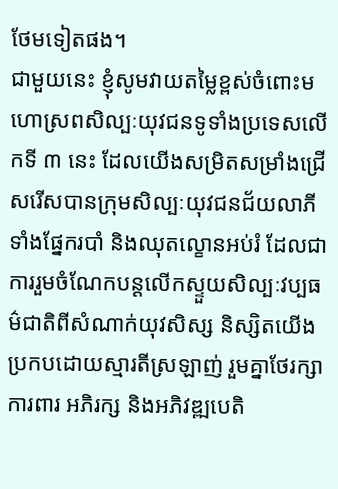ថែមទៀតផង។
ជាមួយនេះ ខ្ញុំសូមវាយតម្លៃខ្ពស់ចំពោះមហោស្រពសិល្បៈយុវជនទូទាំងប្រទេសលើកទី ៣ នេះ ដែលយើងសម្រិតសម្រាំងជ្រើសរើសបានក្រុមសិល្បៈយុវជនជ័យលាភីទាំងផ្នែករបាំ និងឈុតល្ខោនអប់រំ ដែលជាការរួមចំណែកបន្តលើកស្ទួយសិល្បៈវប្បធម៌ជាតិពីសំណាក់យុវសិស្ស និស្សិតយើងប្រកបដោយស្មារតីស្រឡាញ់ រួមគ្នាថែរក្សាការពារ អភិរក្ស និងអភិវឌ្ឍបេតិ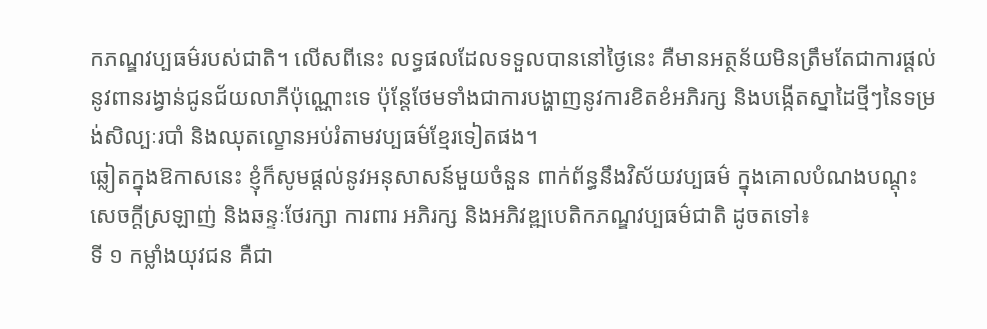កភណ្ឌវប្បធម៌របស់ជាតិ។ លើសពីនេះ លទ្ធផលដែលទទួលបាននៅថ្ងៃនេះ គឺមានអត្ថន័យមិនត្រឹមតែជាការផ្តល់នូវពានរង្វាន់ជូនជ័យលាភីប៉ុណ្ណោះទេ ប៉ុន្តែថែមទាំងជាការបង្ហាញនូវការខិតខំអភិរក្ស និងបង្កើតស្នាដៃថ្មីៗនៃទម្រង់សិល្បៈរបាំ និងឈុតល្ខោនអប់រំតាមវប្បធម៌ខ្មែរទៀតផង។
ឆ្លៀតក្នុងឱកាសនេះ ខ្ញុំក៏សូមផ្តល់នូវអនុសាសន៍មួយចំនួន ពាក់ព័ន្ធនឹងវិស័យវប្បធម៌ ក្នុងគោលបំណងបណ្តុះសេចក្តីស្រឡាញ់ និងឆន្ទៈថែរក្សា ការពារ អភិរក្ស និងអភិវឌ្ឍបេតិកភណ្ឌវប្បធម៌ជាតិ ដូចតទៅ៖
ទី ១ កម្លាំងយុវជន គឺជា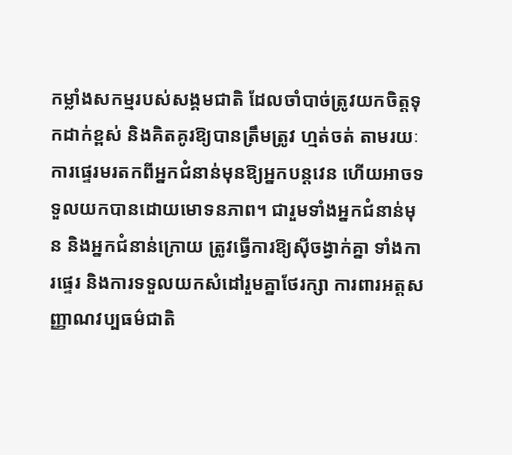កម្លាំងសកម្មរបស់សង្គមជាតិ ដែលចាំបាច់ត្រូវយកចិត្តទុកដាក់ខ្ពស់ និងគិតគូរឱ្យបានត្រឹមត្រូវ ហ្មត់ចត់ តាមរយៈការផ្ទេរមរតកពីអ្នកជំនាន់មុនឱ្យអ្នកបន្តវេន ហើយឤចទទួលយកបានដោយមោទនភាព។ ជារួមទាំងអ្នកជំនាន់មុន និងអ្នកជំនាន់ក្រោយ ត្រូវធ្វើការឱ្យស៊ីចង្វាក់គ្នា ទាំងការផ្ទេរ និងការទទួលយកសំដៅរួមគ្នាថែរក្សា ការពារអត្តសញ្ញាណវប្បធម៌ជាតិ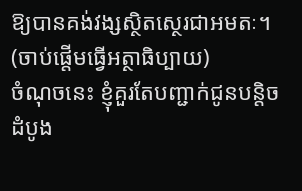ឱ្យបានគង់វង្សស្ថិតស្ថេរជាអមតៈ។
(ចាប់ផ្តើមធ្វើអត្ថាធិប្បាយ)
ចំណុចនេះ ខ្ញុំគួរតែបញ្ជាក់ជូនបន្តិច ដំបូង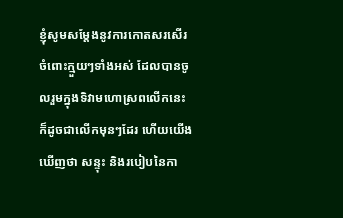ខ្ញុំសូមសម្តែងនូវការកោតសរសើរចំពោះក្មួយៗទាំងអស់ ដែលបានចូលរួមក្នុងទិវាមហោស្រពលើកនេះ ក៏ដូចជាលើកមុនៗដែរ ហើយយើងឃើញថា សន្ទុះ និងរបៀបនៃកា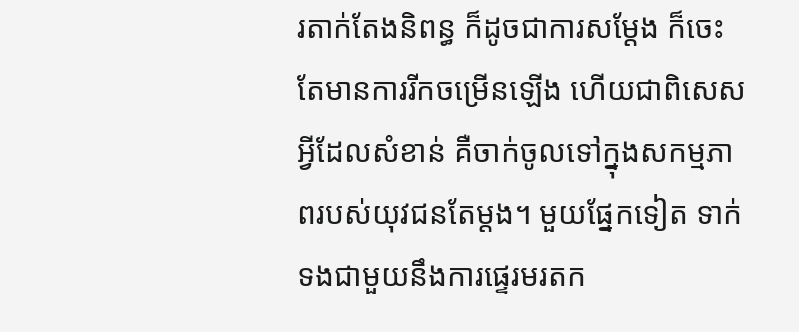រតាក់តែងនិពន្ធ ក៏ដូចជាការសម្តែង ក៏ចេះតែមានការរីកចម្រើនឡើង ហើយជាពិសេស អ្វីដែលសំខាន់ គឺចាក់ចូលទៅក្នុងសកម្មភាពរបស់យុវជនតែម្តង។ មួយផ្នែកទៀត ទាក់ទងជាមួយនឹងការផ្ទេរមរតក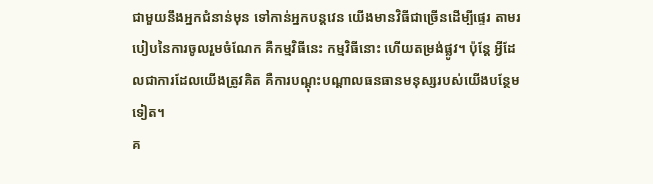ជាមួយនឹងអ្នកជំនាន់មុន ទៅកាន់អ្នកបន្តវេន យើងមានវិធីជាច្រើនដើម្បីផ្ទេរ តាមរបៀបនៃការចូលរួមចំណែក គឺកម្មវិធីនេះ កម្មវិធីនោះ ហើយតម្រង់ផ្លូវ។ ប៉ុន្តែ អ្វីដែលជាការដែលយើងត្រូវគិត គឺការបណ្តុះបណ្តាលធនធានមនុស្សរបស់យើងបន្ថែមទៀត។
គ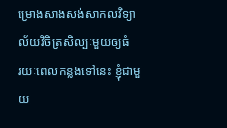ម្រោងសាងសង់សាកលវិទ្យាល័យវិចិត្រសិល្បៈមួយឲ្យធំ
រយៈពេលកន្លងទៅនេះ ខ្ញុំជាមួយ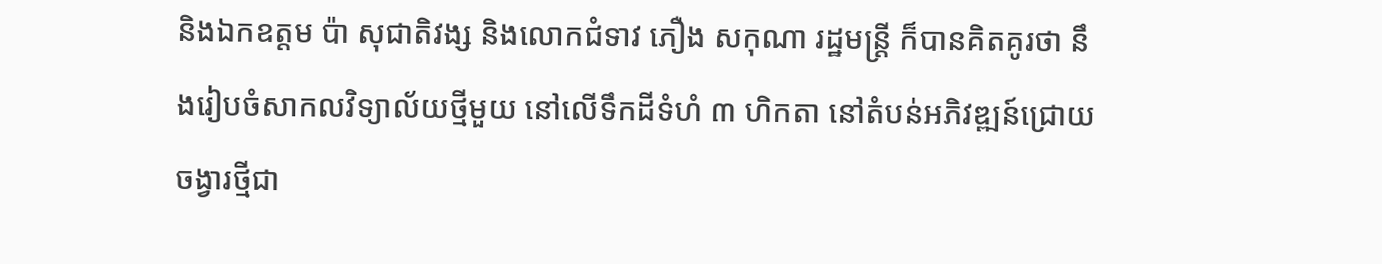និងឯកឧត្តម ប៉ា សុជាតិវង្ស និងលោកជំទាវ ភឿង សកុណា រដ្ឋមន្រ្តី ក៏បានគិតគូរថា នឹងរៀបចំសាកលវិទ្យាល័យថ្មីមួយ នៅលើទឹកដីទំហំ ៣ ហិកតា នៅតំបន់អភិវឌ្ឍន៍ជ្រោយចង្វារថ្មីជា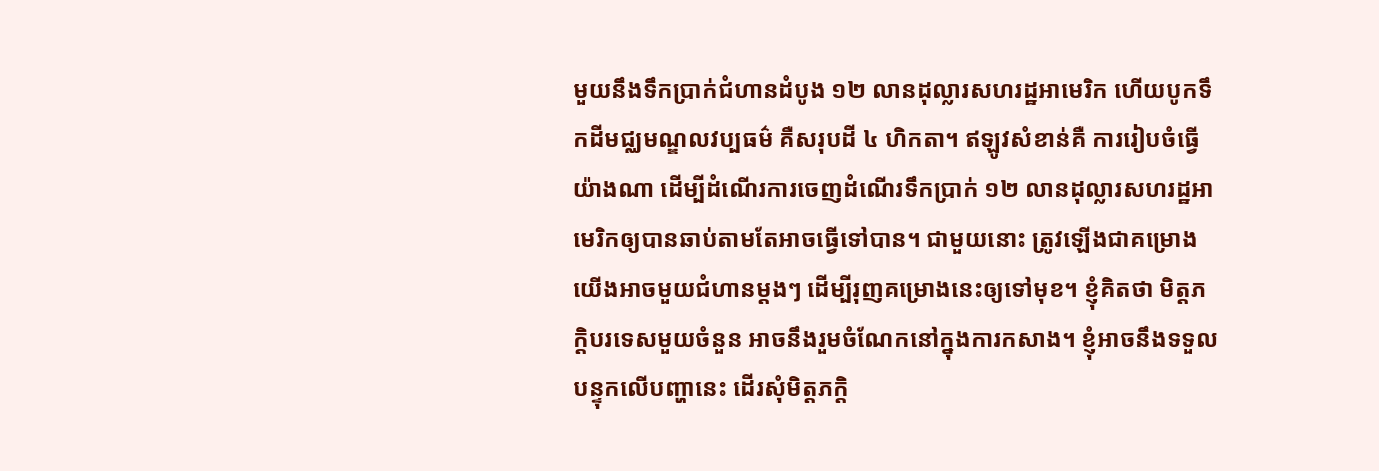មួយនឹងទឹកប្រាក់ជំហានដំបូង ១២ លានដុល្លារសហរដ្ឋអាមេរិក ហើយបូកទឹកដីមជ្ឈមណ្ឌលវប្បធម៌ គឺសរុបដី ៤ ហិកតា។ ឥឡូវសំខាន់គឺ ការរៀបចំធ្វើយ៉ាងណា ដើម្បីដំណើរការចេញដំណើរទឹកប្រាក់ ១២ លានដុល្លារសហរដ្ឋអាមេរិកឲ្យបានឆាប់តាមតែអាចធ្វើទៅបាន។ ជាមួយនោះ ត្រូវឡើងជាគម្រោង យើងអាចមួយជំហានម្តងៗ ដើម្បីរុញគម្រោងនេះឲ្យទៅមុខ។ ខ្ញុំគិតថា មិត្តភក្តិបរទេសមួយចំនួន អាចនឹងរួមចំណែកនៅក្នុងការកសាង។ ខ្ញុំអាចនឹងទទួលបន្ទុកលើបញ្ហានេះ ដើរសុំមិត្តភក្តិ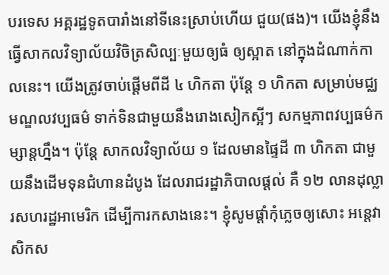បរទេស អគ្គរដ្ឋទូតបារាំងនៅទីនេះស្រាប់ហើយ ជួយ(ផង)។ យើងខ្ញុំនឹងធ្វើសាកលវិទ្យាល័យវិចិត្រសិល្បៈមួយឲ្យធំ ឲ្យស្អាត នៅក្នុងដំណាក់កាលនេះ។ យើងត្រូវចាប់ផ្តើមពីដី ៤ ហិកតា ប៉ុន្តែ ១ ហិកតា សម្រាប់មជ្ឈមណ្ឌលវប្បធម៌ ទាក់ទិនជាមួយនឹងរោងសៀកស្អីៗ សកម្មភាពវប្បធម៌កម្សាន្តហ្នឹង។ ប៉ុន្តែ សាកលវិទ្យាល័យ ១ ដែលមានផ្ទៃដី ៣ ហិកតា ជាមួយនឹងដើមទុនជំហានដំបូង ដែលរាជរដ្ឋាភិបាលផ្តល់ គឺ ១២ លានដុល្លារសហរដ្ឋអាមេរិក ដើម្បីការកសាងនេះ។ ខ្ញុំសូមផ្តាំកុំភ្លេចឲ្យសោះ អន្តេវាសិកស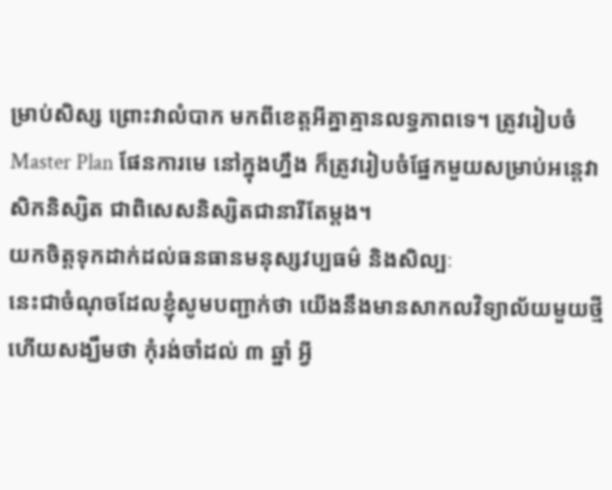ម្រាប់សិស្ស ព្រោះវាលំបាក មកពីខេត្តអីគ្នាគ្មានលទ្ធភាពទេ។ ត្រូវរៀបចំ Master Plan ផែនការមេ នៅក្នុងហ្នឹង ក៏ត្រូវរៀបចំផ្នែកមួយសម្រាប់អន្តេវាសិកនិស្សិត ជាពិសេសនិស្សិតជានារីតែម្តង។
យកចិត្តទុកដាក់ដល់ធនធានមនុស្សវប្បធម៌ និងសិល្បៈ
នេះជាចំណុចដែលខ្ញុំសូមបញ្ជាក់ថា យើងនឹងមានសាកលវិទ្យាល័យមួយថ្មី ហើយសង្ឃឹមថា កុំរង់ចាំដល់ ៣ ឆ្នាំ អ្វី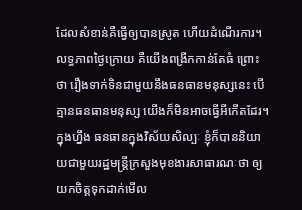ដែលសំខាន់គឺធ្វើឲ្យបានស្រូត ហើយដំណើរការ។ លទ្ធភាពថ្ងៃក្រោយ គឺយើងពង្រីកកាន់តែធំ ព្រោះថា រឿងទាក់ទិនជាមួយនឹងធនធានមនុស្សនេះ បើគ្មានធនធានមនុស្ស យើងក៏មិនអាចធ្វើអីកើតដែរ។ ក្នុងហ្នឹង ធនធានក្នុងវិស័យសិល្បៈ ខ្ញុំក៏បាននិយាយជាមួយរដ្ឋមន្រ្តីក្រសួងមុខងារសាធារណៈថា ឲ្យយកចិត្តទុកដាក់មើល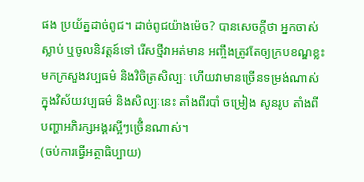ផង ប្រយ័ត្នដាច់ពូជ។ ដាច់ពូជយ៉ាងម៉េច? បានសេចក្តីថា អ្នកចាស់ស្លាប់ ឬចូលនិវត្តន៍ទៅ រើសថ្មីវាអត់មាន អញ្ចឹងត្រូវតែឲ្យក្របខណ្ឌខ្លះមកក្រសួងវប្បធម៌ និងវិចិត្រសិល្បៈ ហើយវាមានច្រើនទម្រង់ណាស់ ក្នុងវិស័យវប្បធម៌ និងសិល្បៈនេះ តាំងពីរបាំ ចម្រៀង សូនរូប តាំងពីបញ្ហាអភិរក្សអង្គរស្អីៗច្រើំនណាស់។
(ចប់ការធ្វើអត្ថាធិប្បាយ)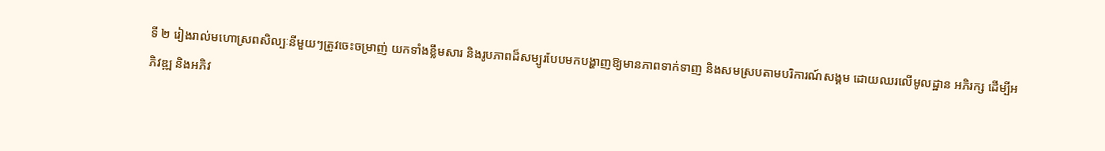ទី ២ រៀងរាល់មហោស្រពសិល្បៈនីមួយៗត្រូវចេះចម្រាញ់ យកទាំងខ្លឹមសារ និងរូបភាពដ៏សម្បូរបែបមកបង្ហាញឱ្យមានភាពទាក់ទាញ និងសមស្របតាមបរិការណ៍សង្គម ដោយឈរលើមូលដ្ឋាន អភិរក្ស ដើម្បីអភិវឌ្ឍ និងអភិវ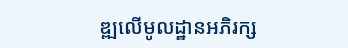ឌ្ឍលើមូលដ្ឋានអភិរក្ស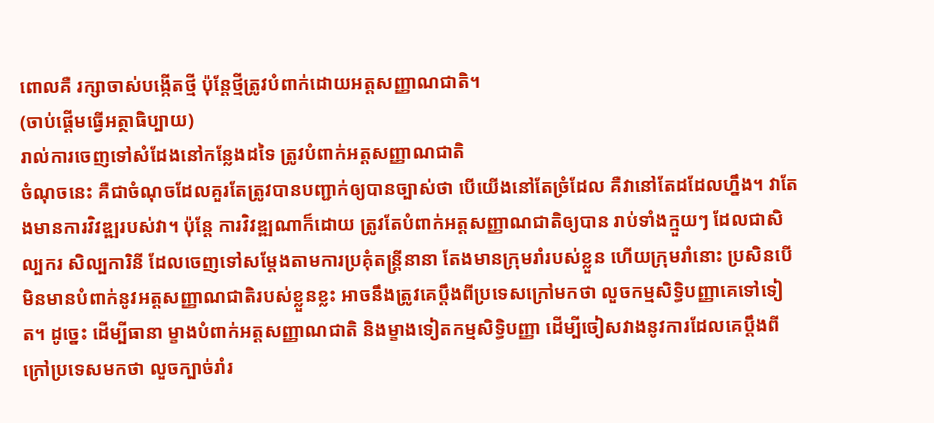ពោលគឺ រក្សាចាស់បង្កើតថ្មី ប៉ុន្តែថ្មីត្រូវបំពាក់ដោយអត្តសញ្ញាណជាតិ។
(ចាប់ផ្តើមធ្វើអត្ថាធិប្បាយ)
រាល់ការចេញទៅសំដែងនៅកន្លែងដទៃ ត្រូវបំពាក់អត្តសញ្ញាណជាតិ
ចំណុចនេះ គឺជាចំណុចដែលគួរតែត្រូវបានបញ្ជាក់ឲ្យបានច្បាស់ថា បើយើងនៅតែច្រំដែល គឺវានៅតែដដែលហ្នឹង។ វាតែងមានការវិវឌ្ឍរបស់វា។ ប៉ុន្តែ ការវិវឌ្ឍណាក៏ដោយ ត្រូវតែបំពាក់អត្តសញ្ញាណជាតិឲ្យបាន រាប់ទាំងក្មួយៗ ដែលជាសិល្បករ សិល្បការិនី ដែលចេញទៅសម្តែងតាមការប្រគុំតន្រ្តីនានា តែងមានក្រុមរាំរបស់ខ្លួន ហើយក្រុមរាំនោះ ប្រសិនបើមិនមានបំពាក់នូវអត្តសញ្ញាណជាតិរបស់ខ្លួនខ្លះ អាចនឹងត្រូវគេប្តឹងពីប្រទេសក្រៅមកថា លួចកម្មសិទ្ធិបញ្ញាគេទៅទៀត។ ដូច្នេះ ដើម្បីធានា ម្ខាងបំពាក់អត្តសញ្ញាណជាតិ និងម្ខាងទៀតកម្មសិទ្ធិបញ្ញា ដើម្បីចៀសវាងនូវការដែលគេប្តឹងពីក្រៅប្រទេសមកថា លួចក្បាច់រាំរ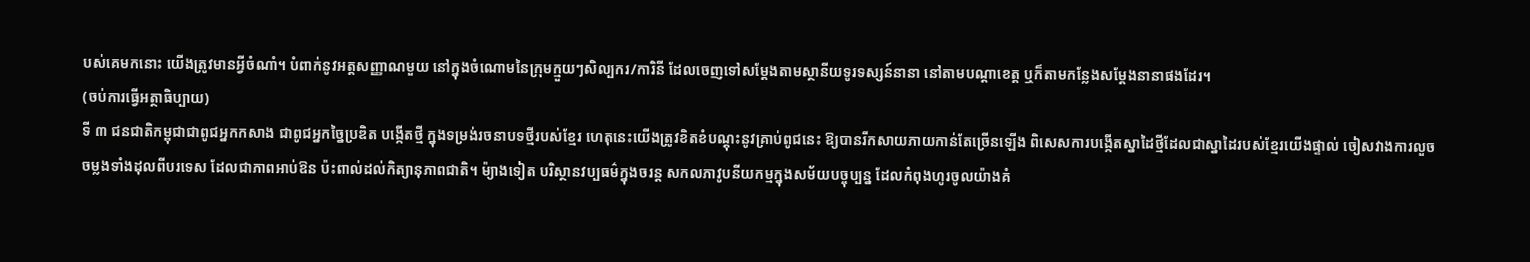បស់គេមកនោះ យើងត្រូវមានអ្វីចំណាំ។ បំពាក់នូវអត្តសញ្ញាណមួយ នៅក្នុងចំណោមនៃក្រុមក្មួយៗសិល្បករ/ការិនី ដែលចេញទៅសម្តែងតាមស្ថានីយទូរទស្សន៍នានា នៅតាមបណ្តាខេត្ត ឬក៏តាមកន្លែងសម្តែងនានាផងដែរ។
(ចប់ការធ្វើអត្ថាធិប្បាយ)
ទី ៣ ជនជាតិកម្ពុជាជាពូជអ្នកកសាង ជាពូជអ្នកច្នៃប្រឌិត បង្កើតថ្មី ក្នុងទម្រង់រចនាបទថ្មីរបស់ខ្មែរ ហេតុនេះយើងត្រូវខិតខំបណ្តុះនូវគ្រាប់ពូជនេះ ឱ្យបានរីកសាយភាយកាន់តែច្រើនឡើង ពិសេសការបង្កើតស្នាដៃថ្មីដែលជាស្នាដៃរបស់ខ្មែរយើងផ្ទាល់ ចៀសវាងការលួចចម្លងទាំងដុលពីបរទេស ដែលជាភាពឤប់ឱន ប៉ះពាល់ដល់កិត្យានុភាពជាតិ។ ម៉្យាងទៀត បរិស្ថានវប្បធម៌ក្នុងចរន្ត សកលភាវូបនីយកម្មក្នុងសម័យបច្ចុប្បន្ន ដែលកំពុងហូរចូលយ៉ាងគំ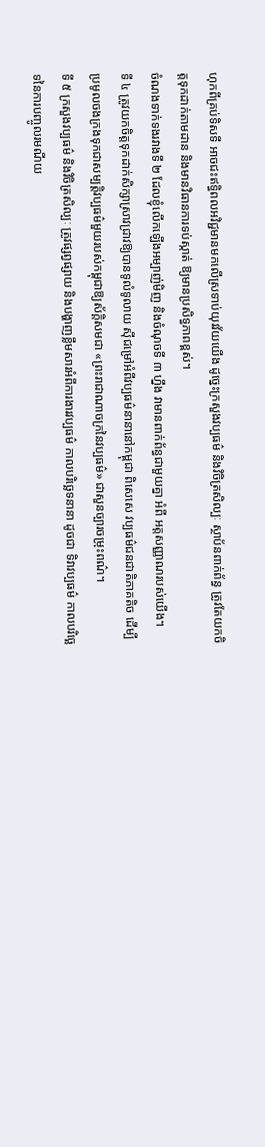ហុកពីគ្រប់ទិសទី ឤចជះឥទ្ធិពលអវិជ្ជមានមកលើស្រទាប់យុវវ័យយើង ដូច្នេះក្រសួងវប្បធម៌ និងវិចិត្រសិល្បៈ ស្ថាប័នពាក់ព័ន្ធ ត្រូវតែយកចិត្តទុកដាក់តាមដាន និងមានវិធានការទប់ស្កាត់ ឱ្យមានប្រសិទ្ធភាពខ្ពស់។
ចំណងទាក់ទងរវាងទី ២ ដែលខ្ញុំលើកឡើងអម្បាញ់មិញ និងចំណុចទី ៣ ហ្នឹង វាមានពាក់ព័ន្ធជាមួយគ្នា អំពី អត្តសញ្ញាណរបស់យើង។
ទី ៤ ត្រូវយកចិត្តទុកដាក់សិក្សាស្រាវជ្រាវឱ្យបានទូលំទូលាយ ស៊ីជម្រៅអំពីវប្បធម៌នានានៅកម្ពុជា ពិសេសេ វប្បធម៌ជនជាតិភាគតិច ដើម្បីប្រមូលចងក្រងទុកជាសម្បត្តិវប្បធម៌មួយរបស់កម្ពុជាឱ្យស័ក្តិសមជា «ព្រះរាជាណាចក្រនៃវប្បធម៌» ជាសួនច្បារចម្រុះពណ៌។
ទី ៥ ក្រសួងវប្បធម៌ និងវិចិត្រសិល្បៈ ត្រូវផ្សព្វផ្សាយ និងបង្ហាញខ្លឹមសារអំពីការងារវប្បធម៌ កាលបរិច្ឆេទនានា ដូចជា ទិវាវប្បធម៌ កាលបរិច្ឆេទនៃការបញ្ចូលរមណីយ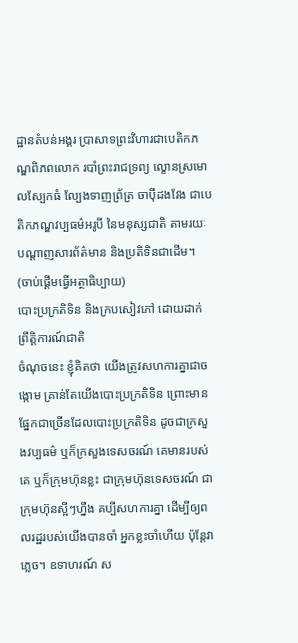ដ្ឋានតំបន់អង្គរ ប្រាសាទព្រះវិហារជាបេតិកភណ្ឌពិភពលោក របាំព្រះរាជទ្រព្យ ល្ខោនស្រមោលស្បែកធំ ល្បែងទាញព្រ័ត្រ ចាប៉ីដងវែង ជាបេតិកភណ្ឌវប្បធម៌អរូបី នៃមនុស្សជាតិ តាមរយៈបណ្តាញសារព័ត៌មាន និងប្រតិទិនជាដើម។
(ចាប់ផ្តើមធ្វើអត្ថាធិប្បាយ)
បោះប្រក្រតិទិន និងក្របសៀវភៅ ដោយដាក់ព្រឹត្តិការណ៍ជាតិ
ចំណុចនេះ ខ្ញុំគិតថា យើងត្រូវសហការគ្នាជាចង្កោម គ្រាន់តែយើងបោះប្រក្រតិទិន ព្រោះមានផ្នែកជាច្រើនដែលបោះប្រក្រតិទិន ដូចជាក្រសួងវប្បធម៌ ឬក៏ក្រសួងទេសចរណ៍ គេមានរបស់គេ ឬក៏ក្រុមហ៊ុនខ្លះ ជាក្រុមហ៊ុនទេសចរណ៍ ជាក្រុមហ៊ុនស្អីៗហ្នឹង គប្បីសហការគ្នា ដើម្បីឲ្យពលរដ្ឋរបស់យើងបានចាំ អ្នកខ្លះចាំហើយ ប៉ុន្តែវាភ្លេច។ ឧទាហរណ៍ ស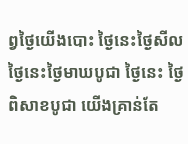ព្វថ្ងៃយើងបោះ ថ្ងៃនេះថ្ងៃសីល ថ្ងៃនេះថ្ងៃមាឃបូជា ថ្ងៃនេះ ថ្ងៃពិសាខបូជា យើងគ្រាន់តែ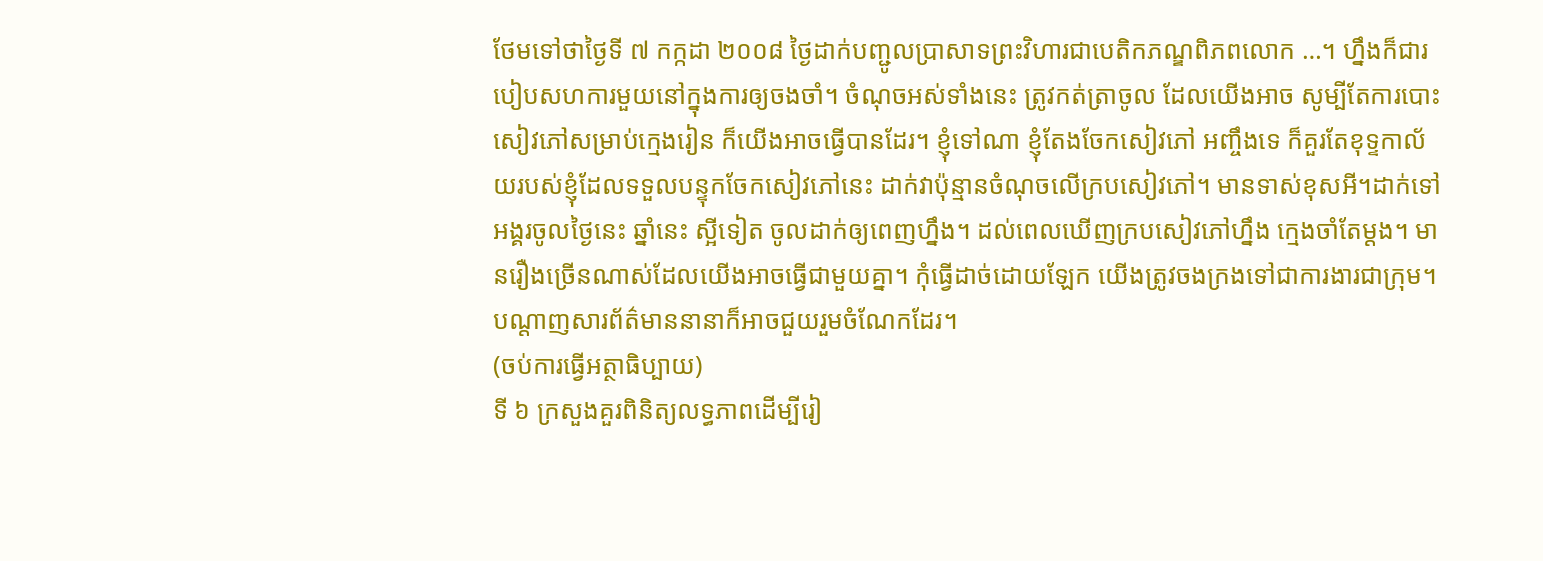ថែមទៅថាថ្ងៃទី ៧ កក្កដា ២០០៨ ថ្ងៃដាក់បញ្ជូលប្រាសាទព្រះវិហារជាបេតិកភណ្ឌពិភពលោក …។ ហ្នឹងក៏ជារបៀបសហការមួយនៅក្នុងការឲ្យចងចាំ។ ចំណុចអស់ទាំងនេះ ត្រូវកត់ត្រាចូល ដែលយើងអាច សូម្បីតែការបោះសៀវភៅសម្រាប់ក្មេងរៀន ក៏យើងអាចធ្វើបានដែរ។ ខ្ញុំទៅណា ខ្ញុំតែងចែកសៀវភៅ អញ្ចឹងទេ ក៏គួរតែខុទ្ទកាល័យរបស់ខ្ញុំដែលទទួលបន្ទុកចែកសៀវភៅនេះ ដាក់វាប៉ុន្មានចំណុចលើក្របសៀវភៅ។ មានទាស់ខុសអី។ដាក់ទៅ អង្គរចូលថ្ងៃនេះ ឆ្នាំនេះ ស្អីទៀត ចូលដាក់ឲ្យពេញហ្នឹង។ ដល់ពេលឃើញក្របសៀវភៅហ្នឹង ក្មេងចាំតែម្តង។ មានរឿងច្រើនណាស់ដែលយើងអាចធ្វើជាមួយគ្នា។ កុំធ្វើដាច់ដោយឡែក យើងត្រូវចងក្រងទៅជាការងារជាក្រុម។ បណ្តាញសារព័ត៌មាននានាក៏អាចជួយរួមចំណែកដែរ។
(ចប់ការធ្វើអត្ថាធិប្បាយ)
ទី ៦ ក្រសួងគួរពិនិត្យលទ្ធភាពដើម្បីរៀ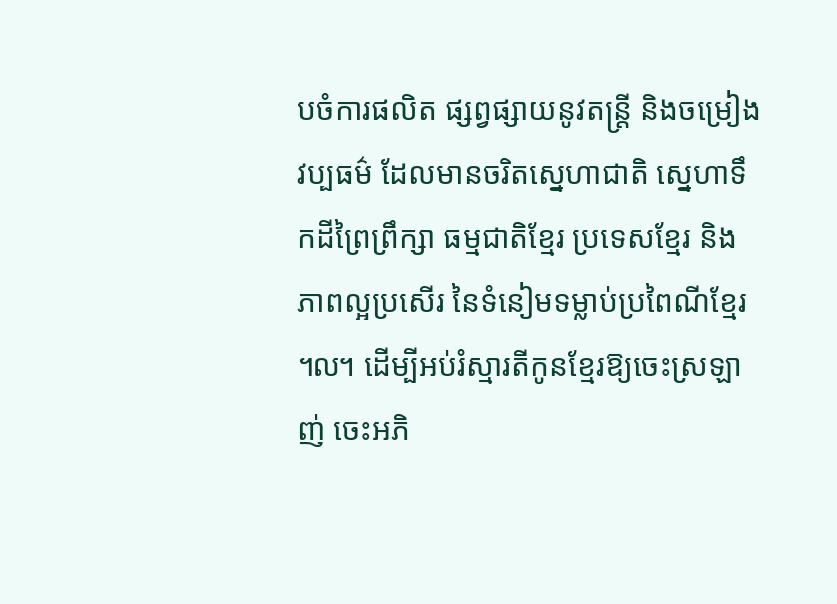បចំការផលិត ផ្សព្វផ្សាយនូវតន្ត្រី និងចម្រៀងវប្បធម៌ ដែលមានចរិតស្នេហាជាតិ សេ្នហាទឹកដីព្រៃព្រឹក្សា ធម្មជាតិខ្មែរ ប្រទេសខែ្មរ និងភាពល្អប្រសើរ នៃទំនៀមទម្លាប់ប្រពៃណីខ្មែរ ៘ ដើម្បីអប់រំស្មារតីកូនខ្មែរឱ្យចេះស្រឡាញ់ ចេះអភិ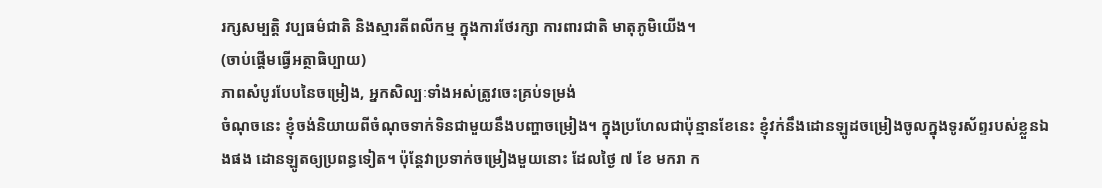រក្សសម្បត្តិ វប្បធម៌ជាតិ និងស្មារតីពលីកម្ម ក្នុងការថែរក្សា ការពារជាតិ មាតុភូមិយើង។
(ចាប់ផ្តើមធ្វើអត្ថាធិប្បាយ)
ភាពសំបូរបែបនៃចម្រៀង, អ្នកសិល្បៈទាំងអស់ត្រូវចេះគ្រប់ទម្រង់
ចំណុចនេះ ខ្ញុំចង់និយាយពីចំណុចទាក់ទិនជាមួយនឹងបញ្ហាចម្រៀង។ ក្នុងប្រហែលជាប៉ុន្មានខែនេះ ខ្ញុំវក់នឹងដោនឡូដចម្រៀងចូលក្នុងទូរស័ព្ទរបស់ខ្លួនឯងផង ដោនឡូតឲ្យប្រពន្ធទៀត។ ប៉ុន្តែវាប្រទាក់ចម្រៀងមួយនោះ ដែលថ្ងៃ ៧ ខែ មករា ក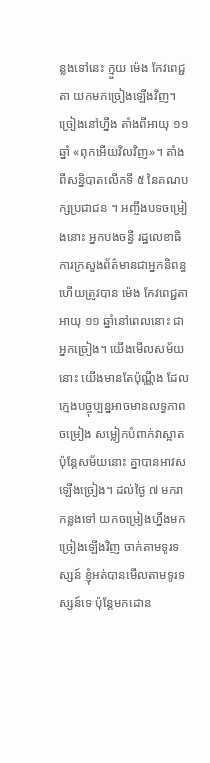ន្លងទៅនេះ ក្មួយ ម៉េង កែវពេជ្ជតា យកមកច្រៀងឡើងវិញ។ ច្រៀងនៅហ្នឹង តាំងពីអាយុ ១១ ឆ្នាំ «ពុកអើយវិលវិញ»។ តាំងពីសន្និបាតលើកទី ៥ នៃគណបក្សប្រជាជន ។ អញ្ចឹងបទចម្រៀងនោះ អ្នកបងចន្ធី រដ្ឋលេខាធិការក្រសួងព័ត៌មានជាអ្នកនិពន្ធ ហើយត្រូវបាន ម៉េង កែវពេជ្ជតា អាយុ ១១ ឆ្នាំនៅពេលនោះ ជាអ្នកច្រៀង។ យើងមើលសម័យនោះ យើងមានតែប៉ុណ្ណឹង ដែលក្មេងបច្ចុប្បន្នអាចមានលទ្ធភាពចម្រៀង សម្លៀកបំពាក់វាស្អាត ប៉ុន្តែសម័យនោះ គ្នាបានអាវសឡើងច្រៀង។ ដល់ថ្ងៃ ៧ មករា កន្លងទៅ យកចម្រៀងហ្នឹងមកច្រៀងឡើងវិញ ចាក់តាមទូរទស្សន៍ ខ្ញុំអត់បានមើលតាមទូរទស្សន៍ទេ ប៉ុន្តែមកដោន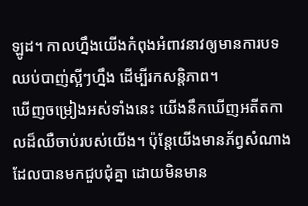ឡូដ។ កាលហ្នឹងយើងកំពុងអំពាវនាវឲ្យមានការបទឈប់បាញ់ស្អីៗហ្នឹង ដើម្បីរកសន្តិភាព។
ឃើញចម្រៀងអស់ទាំងនេះ យើងនឹកឃើញអតីតកាលដ៏ឈឺចាប់របស់យើង។ ប៉ុន្តែយើងមានភ័ព្វសំណាងដែលបានមកជួបជុំគ្នា ដោយមិនមាន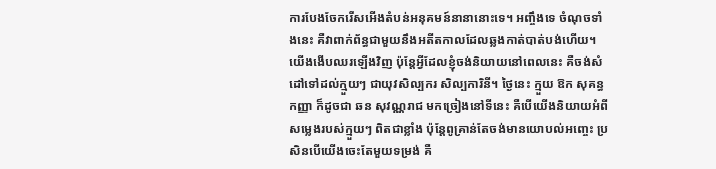ការបែងចែករើសអើងតំបន់អនុគមន៍នានានោះទេ។ អញ្ចឹងទេ ចំណុចទាំងនេះ គឺវាពាក់ព័ន្ធជាមួយនឹងអតីតកាលដែលឆ្លងកាត់បាត់បង់ហើយ។ យើងងើបឈរឡើងវិញ ប៉ុន្តែអ្វីដែលខ្ញុំចង់និយាយនៅពេលនេះ គឺចង់សំដៅទៅដល់ក្មួយៗ ជាយុវសិល្បករ សិល្បការិនី។ ថ្ងៃនេះ ក្មួយ ឱក សុគន្ធកញ្ញា ក៏ដូចជា ឆន សុវណ្ណរាជ មកច្រៀងនៅទីនេះ គឺបើយើងនិយាយអំពីសម្លេងរបស់ក្មួយៗ ពិតជាខ្លាំង ប៉ុន្តែពូគ្រាន់តែចង់មានយោបល់អញ្ចេះ ប្រសិនបើយើងចេះតែមួយទម្រង់ គឺ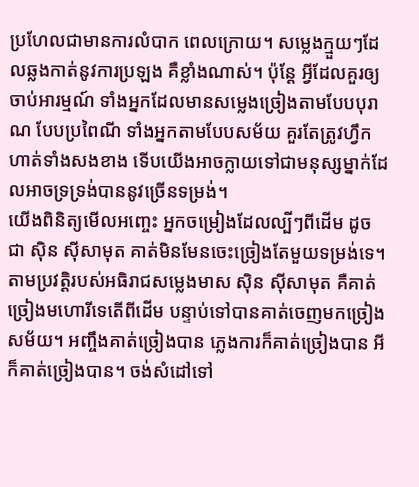ប្រហែលជាមានការលំបាក ពេលក្រោយ។ សម្លេងក្មួយៗដែលឆ្លងកាត់នូវការប្រឡង គឺខ្លាំងណាស់។ ប៉ុន្តែ អ្វីដែលគួរឲ្យចាប់អារម្មណ៍ ទាំងអ្នកដែលមានសម្លេងច្រៀងតាមបែបបុរាណ បែបប្រពៃណី ទាំងអ្នកតាមបែបសម័យ គួរតែត្រូវហ្វឹកហាត់ទាំងសងខាង ទើបយើងអាចក្លាយទៅជាមនុស្សម្នាក់ដែលអាចទ្រទ្រង់បាននូវច្រើនទម្រង់។
យើងពិនិត្យមើលអញ្ចេះ អ្នកចម្រៀងដែលល្បីៗពីដើម ដូចជា ស៊ិន ស៊ីសាមុត គាត់មិនមែនចេះច្រៀងតែមួយទម្រង់ទេ។ តាមប្រវត្តិរបស់អធិរាជសម្លេងមាស ស៊ិន ស៊ីសាមុត គឺគាត់ច្រៀងមហោរីទេតើពីដើម បន្ទាប់ទៅបានគាត់ចេញមកច្រៀងសម័យ។ អញ្ចឹងគាត់ច្រៀងបាន ភ្លេងការក៏គាត់ច្រៀងបាន អីក៏គាត់ច្រៀងបាន។ ចង់សំដៅទៅ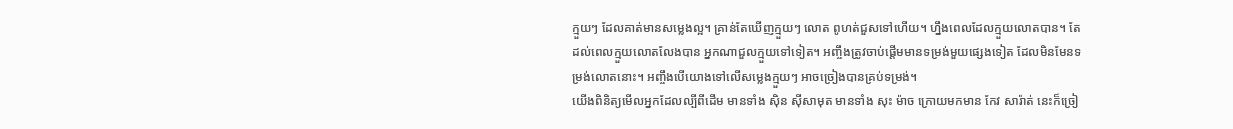ក្មួយៗ ដែលគាត់មានសម្លេងល្អ។ គ្រាន់តែឃើញក្មួយៗ លោត ពូហត់ជួសទៅហើយ។ ហ្នឹងពេលដែលក្មួយលោតបាន។ តែដល់ពេលក្មួយលោតលែងបាន អ្នកណាជួលក្មួយទៅទៀត។ អញ្ចឹងត្រូវចាប់ផ្តើមមានទម្រង់មួយផ្សេងទៀត ដែលមិនមែនទម្រង់លោតនោះ។ អញ្ចឹងបើយោងទៅលើសម្លេងក្មួយៗ អាចច្រៀងបានគ្រប់ទម្រង់។
យើងពិនិត្យមើលអ្នកដែលល្បីពីដើម មានទាំង ស៊ិន ស៊ីសាមុត មានទាំង សុះ ម៉ាច ក្រោយមកមាន កែវ សារ៉ាត់ នេះក៏ច្រៀ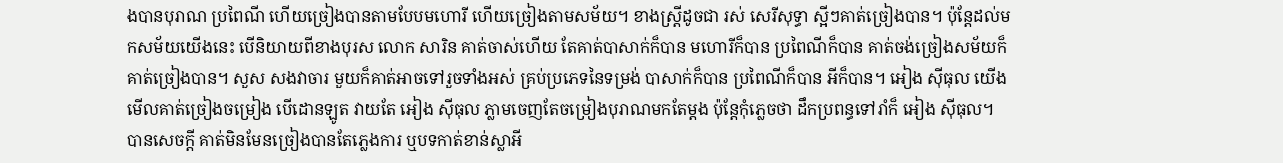ងបានបុរាណ ប្រពៃណី ហើយច្រៀងបានតាមបែបមហោរី ហើយច្រៀងតាមសម័យ។ ខាងស្រ្តីដូចជា រស់ សេរីសុទ្ធា ស្អីៗគាត់ច្រៀងបាន។ ប៉ុន្តែដល់មកសម័យយើងនេះ បើនិយាយពីខាងបុរស លោក សារិន គាត់ចាស់ហើយ តែគាត់បាសាក់ក៏បាន មហោរីក៏បាន ប្រពៃណីក៏បាន គាត់ចង់ច្រៀងសម័យក៏គាត់ច្រៀងបាន។ សួស សងវាចារ មួយក៏គាត់អាចទៅរួចទាំងអស់ គ្រប់ប្រភេទនៃទម្រង់ បាសាក់ក៏បាន ប្រពៃណីក៏បាន អីក៏បាន។ អៀង ស៊ីធុល យើងមើលគាត់ច្រៀងចម្រៀង បើដោនឡូត វាយតែ អៀង ស៊ីធុល ភ្លាមចេញតែចម្រៀងបុរាណមកតែម្តង ប៉ុន្តែកុំភ្លេចថា ដឹកប្រពន្ធទៅរាំក៏ អៀង ស៊ីធុល។ បានសេចក្តី គាត់មិនមែនច្រៀងបានតែភ្លេងការ ឬបទកាត់ខាន់ស្លាអី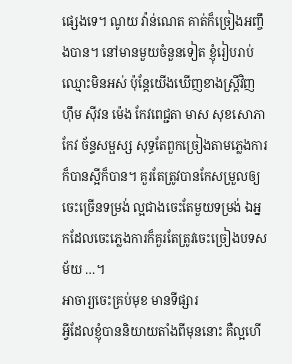ផ្សេងទេ។ ណូយ វ៉ាន់ណេត គាត់ក៏ច្រៀងអញ្ចឹងបាន។ នៅមានមួយចំនួនទៀត ខ្ញុំរៀបរាប់ឈ្មោះមិនអស់ ប៉ុន្តែយើងឃើញខាងស្ត្រីវិញ ហ៊ឹម ស៊ីវន ម៉េង កែវពេជ្ជតា មាស សុខសោភា កែវ ច័ន្ទសម្ផស្ស សុទ្ធតែពួកច្រៀងតាមភ្លេងការក៏បានស្អីក៏បាន។ គួរតែត្រូវបានកែសម្រួលឲ្យចេះច្រើនទម្រង់ ល្អជាងចេះតែមួយទម្រង់ ឯអ្នកដែលចេះភ្លេងការក៏គួរតែត្រូវចេះច្រៀងបទសម័យ …។
អាចារ្យចេះគ្រប់មុខ មានទីផ្សារ
អ្វីដែលខ្ញុំបាននិយាយតាំងពីមុននោះ គឺល្អហើ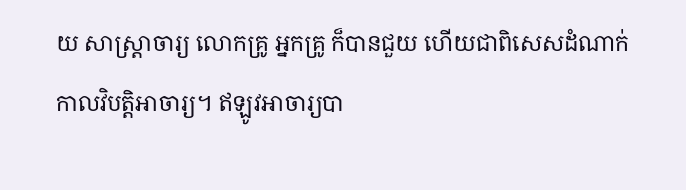យ សាស្ត្រាចារ្យ លោកគ្រូ អ្នកគ្រូ ក៏បានជួយ ហើយជាពិសេសដំណាក់កាលវិបត្តិអាចារ្យ។ ឥឡូវអាចារ្យបា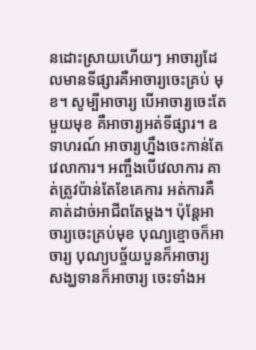នដោះស្រាយហើយៗ អាចារ្យដែលមានទីផ្សារគឺអាចារ្យចេះគ្រប់ មុខ។ សូម្បីអាចារ្យ បើអាចារ្យចេះតែមួយមុខ គឺអាចារ្យអត់ទីផ្សារ។ ឧទាហរណ៍ អាចារ្យហ្នឹងចេះកាន់តែវេលាការ។ អញ្ចឹងបើវេលាការ គាត់ត្រូវប៉ាន់តែខែគេការ អត់ការគឺគាត់ដាច់អាជីពតែម្តង។ ប៉ុន្តែអាចារ្យចេះគ្រប់មុខ បុណ្យខ្មោចក៏អាចារ្យ បុណ្យបច្ច័យបួនក៏អាចារ្យ សង្ឃទានក៏អាចារ្យ ចេះទាំងអ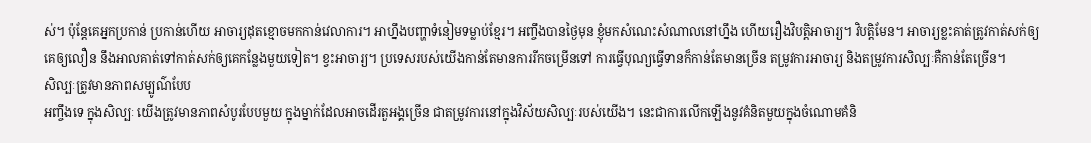ស់។ ប៉ុន្តែគេអ្នកប្រកាន់ ប្រកាន់ហើយ អាចារ្យដុតខ្មោចមកកាន់វេលាការ។ អាហ្នឹងបញ្ហាទំនៀមទម្លាប់ខ្មែរ។ អញ្ចឹងបានថ្ងៃមុន ខ្ញុំមកសំណេះសំណាលនៅហ្នឹង ហើយរឿងវិបត្តិអាចារ្យ។ វិបត្តិមែន។ អាចារ្យខ្លះគាត់ត្រូវកាត់សក់ឲ្យគេឲ្យលឿន នឹងអាលគាត់ទៅកាត់សក់ឲ្យគេកន្លែងមួយទៀត។ ខ្វះអាចារ្យ។ ប្រទេសរបស់យើងកាន់តែមានការរីកចម្រើនទៅ ការធ្វើបុណ្យធ្វើទានក៏កាន់តែមានច្រើន តម្រូវការអាចារ្យ និងតម្រូវការសិល្បៈគឺកាន់តែច្រើន។
សិល្បៈត្រូវមានភាពសម្បូណ៌បែប
អញ្ចឹងទេ ក្នុងសិល្បៈ យើងត្រូវមានភាពសំបូរបែបមួយ ក្នុងម្នាក់ដែលអាចដើរតួអង្គច្រើន ជាតម្រូវការនៅក្នុងវិស័យសិល្បៈរបស់យើង។ នេះជាការលើកឡើងនូវគំនិតមួយក្នុងចំណោមគំនិ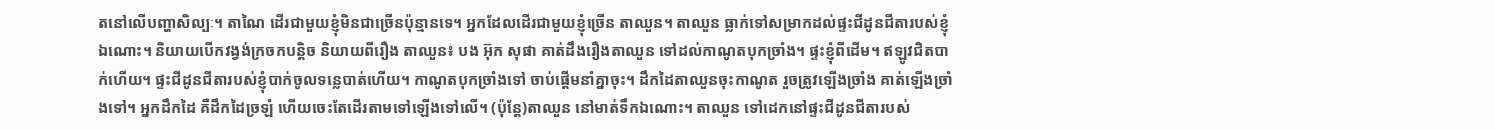តនៅលើបញ្ហាសិល្បៈ។ តាណៃ ដើរជាមួយខ្ញុំមិនជាច្រើនប៉ុន្មានទេ។ អ្នកដែលដើរជាមួយខ្ញុំច្រើន តាឈួន។ តាឈួន ធ្លាក់ទៅសម្រាកដល់ផ្ទះជីដូនជីតារបស់ខ្ញុំឯណោះ។ និយាយបើកវង្វង់ក្រចកបន្ដិច និយាយពីរឿង តាឈួន៖ បង អ៊ុក សុផា គាត់ដឹងរឿងតាឈួន ទៅដល់កាណូតបុកច្រាំង។ ផ្ទះខ្ញុំពីដើម។ ឥឡូវជិតបាក់ហើយ។ ផ្ទះជីដូនជីតារបស់ខ្ញុំបាក់ចូលទន្លេបាត់ហើយ។ កាណូតបុកច្រាំងទៅ ចាប់ផ្ដើមនាំគ្នាចុះ។ ដឹកដៃតាឈួនចុះកាណូត រួចត្រូវឡើងច្រាំង គាត់ឡើងច្រាំងទៅ។ អ្នកដឹកដៃ គឺដឹកដៃច្រឡំ ហើយចេះតែដើរតាមទៅឡើងទៅលើ។ (ប៉ុន្តែ)តាឈួន នៅមាត់ទឹកឯណោះ។ តាឈួន ទៅដេកនៅផ្ទះជីដូនជីតារបស់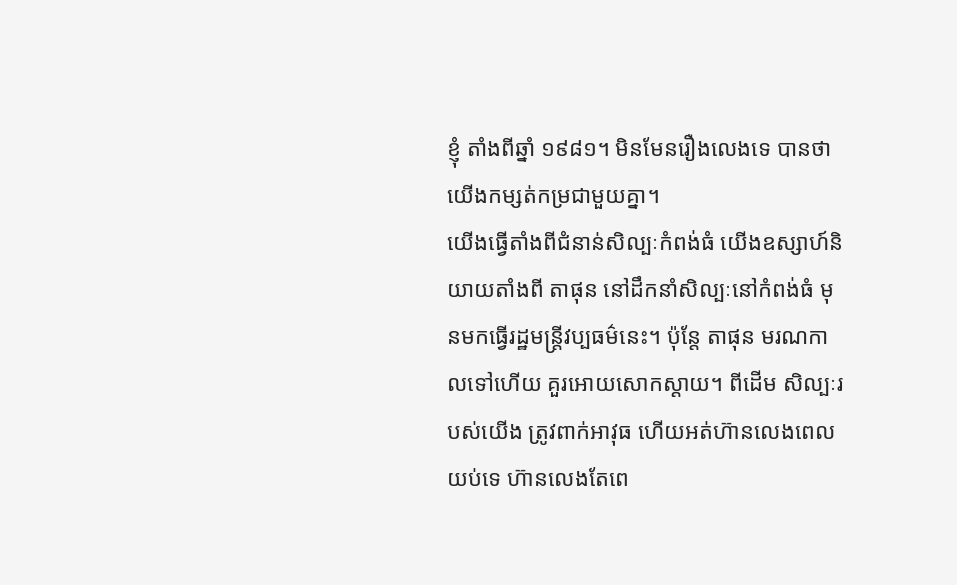ខ្ញុំ តាំងពីឆ្នាំ ១៩៨១។ មិនមែនរឿងលេងទេ បានថា យើងកម្សត់កម្រជាមួយគ្នា។
យើងធ្វើតាំងពីជំនាន់សិល្បៈកំពង់ធំ យើងឧស្សាហ៍និយាយតាំងពី តាផុន នៅដឹកនាំសិល្បៈនៅកំពង់ធំ មុនមកធ្វើរដ្ឋមន្រ្តីវប្បធម៌នេះ។ ប៉ុន្តែ តាផុន មរណកាលទៅហើយ គួរអោយសោកស្ដាយ។ ពីដើម សិល្បៈរបស់យើង ត្រូវពាក់អាវុធ ហើយអត់ហ៊ានលេងពេលយប់ទេ ហ៊ានលេងតែពេ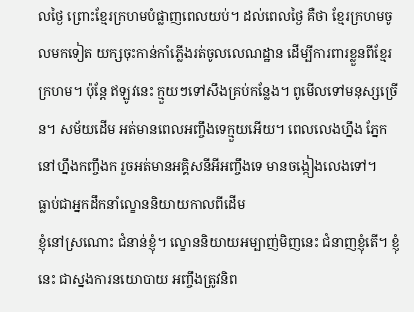លថ្ងៃ ព្រោះខ្មែរក្រហមបំផ្លាញពេលយប់។ ដល់ពេលថ្ងៃ គឺថា ខ្មែរក្រហមចូលមកទៀត យក្សចុះកាន់កាំភ្លើងរត់ចូលលេណដ្ឋាន ដើម្បីការពារខ្លួនពីខ្មែរក្រហម។ ប៉ុន្តែ ឥឡូវនេះ ក្មួយៗទៅសឹងគ្រប់កន្លែង។ ពូមើលទៅមនុស្សច្រើន។ សម័យដើម អត់មានពេលអញ្ចឹងទេក្មួយអើយ។ ពេលលេងហ្នឹង ភ្នែកនៅហ្នឹងកញ្ចឹងក រួចអត់មានអគ្គិសនីអីអញ្ចឹងទេ មានចង្កៀងលេងទៅ។
ធ្លាប់ជាអ្នកដឹកនាំល្ខោននិយាយកាលពីដើម
ខ្ញុំនៅស្រណោះ ជំនាន់ខ្ញុំ។ ល្ខោននិយាយអម្បាញ់មិញនេះ ជំនាញខ្ញុំតើ។ ខ្ញុំនេះ ជាស្នងការនយោបាយ អញ្ចឹងត្រូវនិព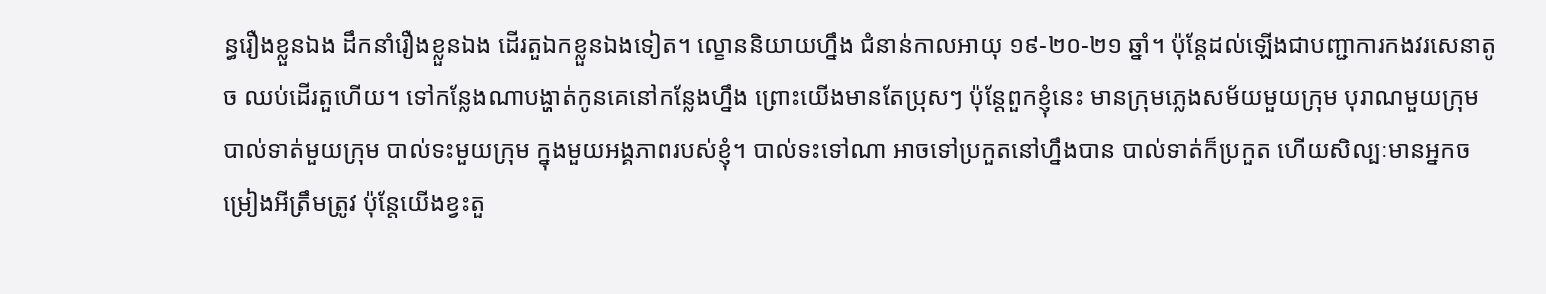ន្ធរឿងខ្លួនឯង ដឹកនាំរឿងខ្លួនឯង ដើរតួឯកខ្លួនឯងទៀត។ ល្ខោននិយាយហ្នឹង ជំនាន់កាលអាយុ ១៩-២០-២១ ឆ្នាំ។ ប៉ុន្តែដល់ឡើងជាបញ្ជាការកងវរសេនាតូច ឈប់ដើរតួហើយ។ ទៅកន្លែងណាបង្ហាត់កូនគេនៅកន្លែងហ្នឹង ព្រោះយើងមានតែប្រុសៗ ប៉ុន្តែពួកខ្ញុំនេះ មានក្រុមភ្លេងសម័យមួយក្រុម បុរាណមួយក្រុម បាល់ទាត់មួយក្រុម បាល់ទះមួយក្រុម ក្នុងមួយអង្គភាពរបស់ខ្ញុំ។ បាល់ទះទៅណា អាចទៅប្រកួតនៅហ្នឹងបាន បាល់ទាត់ក៏ប្រកួត ហើយសិល្បៈមានអ្នកចម្រៀងអីត្រឹមត្រូវ ប៉ុន្តែយើងខ្វះតួ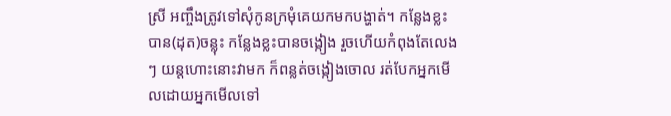ស្រី អញ្ចឹងត្រូវទៅសុំកូនក្រមុំគេយកមកបង្ហាត់។ កន្លែងខ្លះបាន(ដុត)ចន្លុះ កន្លែងខ្លះបានចង្កៀង រួចហើយកំពុងតែលេងៗ យន្តហោះនោះវាមក ក៏ពន្លត់ចង្កៀងចោល រត់បែកអ្នកមើលដោយអ្នកមើលទៅ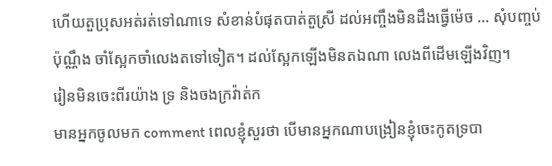ហើយតួប្រុសអត់រត់ទៅណាទេ សំខាន់បំផុតបាត់តួស្រី ដល់អញ្ចឹងមិនដឹងធ្វើម៉េច … សុំបញ្ចប់ប៉ុណ្ណឹង ចាំស្អែកចាំលេងតទៅទៀត។ ដល់ស្អែកឡើងមិនតឯណា លេងពីដើមឡើងវិញ។
រៀនមិនចេះពីរយ៉ាង ទ្រ និងចងក្រវ៉ាត់ក
មានអ្នកចូលមក comment ពេលខ្ញុំសួរថា បើមានអ្នកណាបង្រៀនខ្ញុំចេះកូតទ្របា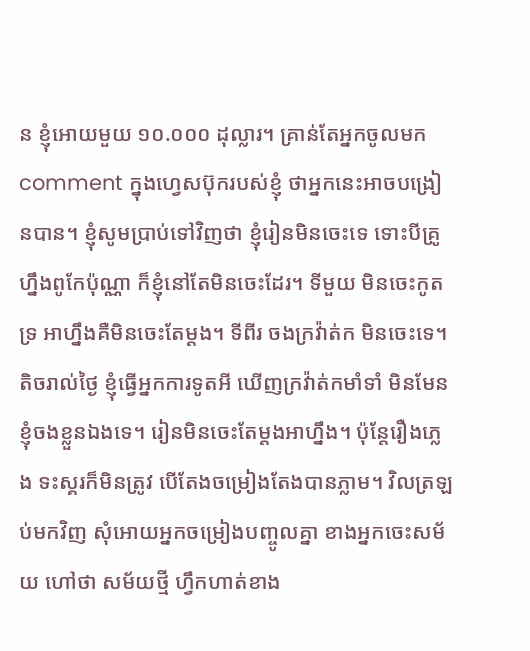ន ខ្ញុំអោយមួយ ១០.០០០ ដុល្លារ។ គ្រាន់តែអ្នកចូលមក comment ក្នុងហ្វេសប៊ុករបស់ខ្ញុំ ថាអ្នកនេះអាចបង្រៀនបាន។ ខ្ញុំសូមប្រាប់ទៅវិញថា ខ្ញុំរៀនមិនចេះទេ ទោះបីគ្រូហ្នឹងពូកែប៉ុណ្ណា ក៏ខ្ញុំនៅតែមិនចេះដែរ។ ទីមួយ មិនចេះកូតទ្រ អាហ្នឹងគឺមិនចេះតែម្ដង។ ទីពីរ ចងក្រវ៉ាត់ក មិនចេះទេ។ តិចរាល់ថ្ងៃ ខ្ញុំធ្វើអ្នកការទូតអី ឃើញក្រវ៉ាត់កមាំទាំ មិនមែនខ្ញុំចងខ្លួនឯងទេ។ រៀនមិនចេះតែម្ដងអាហ្នឹង។ ប៉ុន្តែរឿងភ្លេង ទះស្គរក៏មិនត្រូវ បើតែងចម្រៀងតែងបានភ្លាម។ វិលត្រឡប់មកវិញ សុំអោយអ្នកចម្រៀងបញ្ចូលគ្នា ខាងអ្នកចេះសម័យ ហៅថា សម័យថ្មី ហ្វឹកហាត់ខាង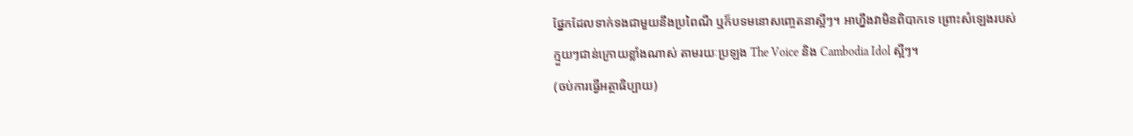ផ្នែកដែលទាក់ទងជាមួយនឹងប្រពៃណី ឬក៏បទមនោសញ្ចេតនាស្អីៗ។ អាហ្នឹងវាមិនពិបាកទេ ព្រោះសំឡេងរបស់ក្មួយៗជាន់ក្រោយខ្លាំងណាស់ តាមរយៈប្រឡង The Voice និង Cambodia Idol ស្អីៗ។
(ចប់ការធ្វើអត្ថាធិប្បាយ)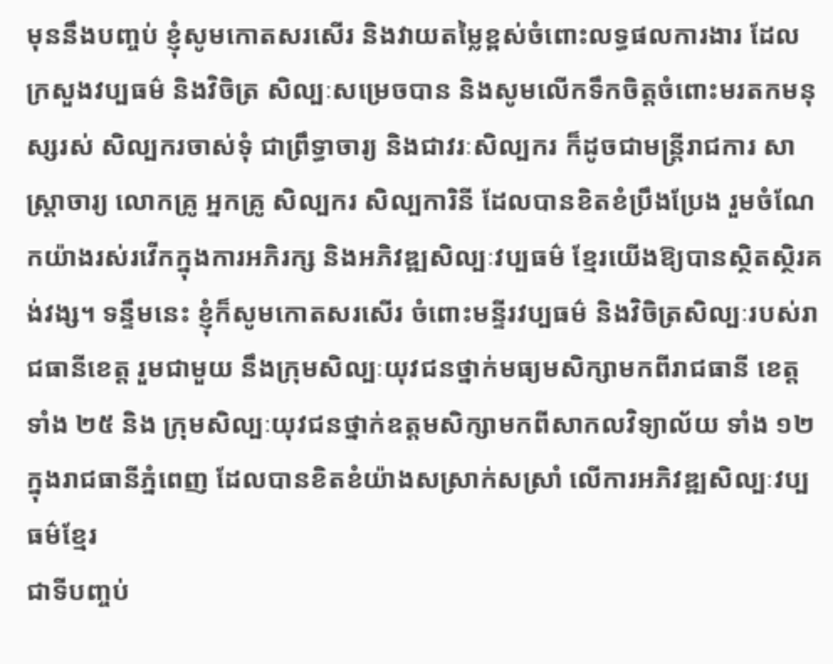មុននឹងបញ្ចប់ ខ្ញុំសូមកោតសរសើរ និងវាយតម្លៃខ្ពស់ចំពោះលទ្ធផលការងារ ដែលក្រសួងវប្បធម៌ និងវិចិត្រ សិល្បៈសម្រេចបាន និងសូមលើកទឹកចិត្តចំពោះមរតកមនុស្សរស់ សិល្បករចាស់ទុំ ជាព្រឹទ្ធាចារ្យ និងជាវរៈសិល្បករ ក៏ដូចជាមន្ត្រីរាជការ សាស្ត្រាចារ្យ លោកគ្រូ អ្នកគ្រូ សិល្បករ សិល្បការិនី ដែលបានខិតខំប្រឹងប្រែង រួមចំណែកយ៉ាងរស់រវើកក្នុងការអភិរក្ស និងអភិវឌ្ឍសិល្បៈវប្បធម៌ ខ្មែរយើងឱ្យបានស្ថិតស្ថិរគង់វង្ស។ ទន្ទឹមនេះ ខ្ញុំក៏សូមកោតសរសើរ ចំពោះមន្ទីរវប្បធម៌ និងវិចិត្រសិល្បៈរបស់រាជធានីខេត្ត រួមជាមួយ នឹងក្រុមសិល្បៈយុវជនថ្នាក់មធ្យមសិក្សាមកពីរាជធានី ខេត្តទាំង ២៥ និង ក្រុមសិល្បៈយុវជនថ្នាក់ឧត្តមសិក្សាមកពីសាកលវិទ្យាល័យ ទាំង ១២ ក្នុងរាជធានីភ្នំពេញ ដែលបានខិតខំយ៉ាងសស្រាក់សស្រាំ លើការអភិវឌ្ឍសិល្បៈវប្បធម៌ខ្មែរ
ជាទីបញ្ចប់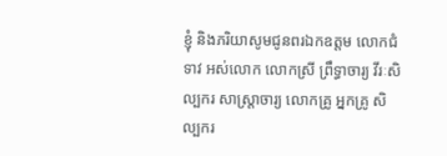ខ្ញុំ និងភរិយាសូមជូនពរឯកឧត្តម លោកជំទាវ អស់លោក លោកស្រី ព្រឹទ្ធាចារ្យ វីរៈសិល្បករ សាស្ត្រាចារ្យ លោកគ្រូ អ្នកគ្រូ សិល្បករ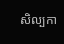សិល្បកា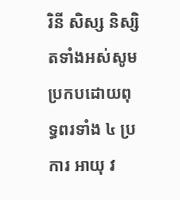រិនី សិស្ស និស្សិតទាំងអស់សូមប្រកបដោយពុទ្ធពរទាំង ៤ ប្រការ ឤយុ វ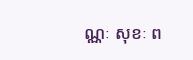ណ្ណៈ សុខៈ ព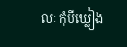លៈ កុំបីឃ្លៀង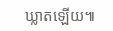ឃ្លាតឡើយ៕